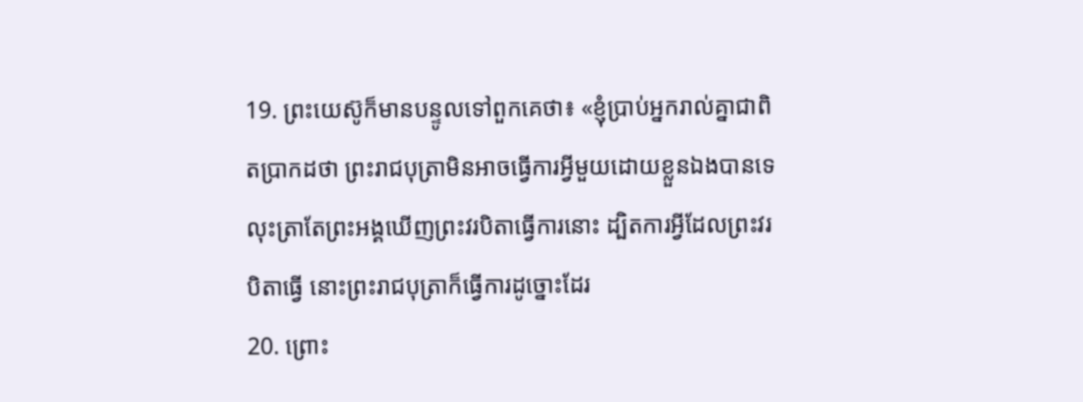19. ព្រះយេស៊ូក៏មានបន្ទូលទៅពួកគេថា៖ «ខ្ញុំប្រាប់អ្នករាល់គ្នាជាពិតប្រាកដថា ព្រះរាជបុត្រាមិនអាចធ្វើការអ្វីមួយដោយខ្លួនឯងបានទេ លុះត្រាតែព្រះអង្គឃើញព្រះវរបិតាធ្វើការនោះ ដ្បិតការអ្វីដែលព្រះវរបិតាធ្វើ នោះព្រះរាជបុត្រាក៏ធ្វើការដូច្នោះដែរ
20. ព្រោះ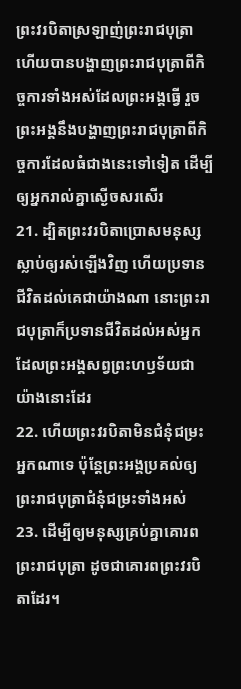ព្រះវរបិតាស្រឡាញ់ព្រះរាជបុត្រា ហើយបានបង្ហាញព្រះរាជបុត្រាពីកិច្ចការទាំងអស់ដែលព្រះអង្គធ្វើ រួចព្រះអង្គនឹងបង្ហាញព្រះរាជបុត្រាពីកិច្ចការដែលធំជាងនេះទៅទៀត ដើម្បីឲ្យអ្នករាល់គ្នាស្ងើចសរសើរ
21. ដ្បិតព្រះវរបិតាប្រោសមនុស្សស្លាប់ឲ្យរស់ឡើងវិញ ហើយប្រទានជីវិតដល់គេជាយ៉ាងណា នោះព្រះរាជបុត្រាក៏ប្រទានជីវិតដល់អស់អ្នកដែលព្រះអង្គសព្វព្រះហឫទ័យជាយ៉ាងនោះដែរ
22. ហើយព្រះវរបិតាមិនជំនុំជម្រះអ្នកណាទេ ប៉ុន្ដែព្រះអង្គប្រគល់ឲ្យព្រះរាជបុត្រាជំនុំជម្រះទាំងអស់
23. ដើម្បីឲ្យមនុស្សគ្រប់គ្នាគោរពព្រះរាជបុត្រា ដូចជាគោរពព្រះវរបិតាដែរ។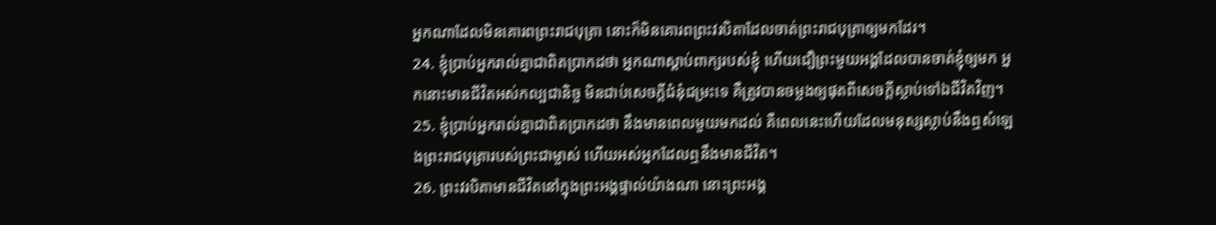អ្នកណាដែលមិនគោរពព្រះរាជបុត្រា នោះក៏មិនគោរពព្រះវរបិតាដែលចាត់ព្រះរាជបុត្រាឲ្យមកដែរ។
24. ខ្ញុំប្រាប់អ្នករាល់គ្នាជាពិតប្រាកដថា អ្នកណាស្តាប់ពាក្យរបស់ខ្ញុំ ហើយជឿព្រះមួយអង្គដែលបានចាត់ខ្ញុំឲ្យមក អ្នកនោះមានជីវិតអស់កល្បជានិច្ច មិនជាប់សេចក្ដីជំនុំជម្រះទេ គឺត្រូវបានចម្លងឲ្យផុតពីសេចក្តីស្លាប់ទៅឯជីវិតវិញ។
25. ខ្ញុំប្រាប់អ្នករាល់គ្នាជាពិតប្រាកដថា នឹងមានពេលមួយមកដល់ គឺពេលនេះហើយដែលមនុស្សស្លាប់នឹងឮសំឡេងព្រះរាជបុត្រារបស់ព្រះជាម្ចាស់ ហើយអស់អ្នកដែលឮនឹងមានជីវិត។
26. ព្រះវរបិតាមានជីវិតនៅក្នុងព្រះអង្គផ្ទាល់យ៉ាងណា នោះព្រះអង្គ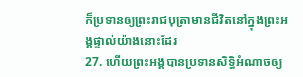ក៏ប្រទានឲ្យព្រះរាជបុត្រាមានជីវិតនៅក្នុងព្រះអង្គផ្ទាល់យ៉ាងនោះដែរ
27. ហើយព្រះអង្គបានប្រទានសិទ្ធិអំណាចឲ្យ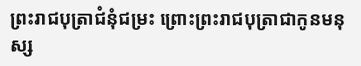ព្រះរាជបុត្រាជំនុំជម្រះ ព្រោះព្រះរាជបុត្រាជាកូនមនុស្ស